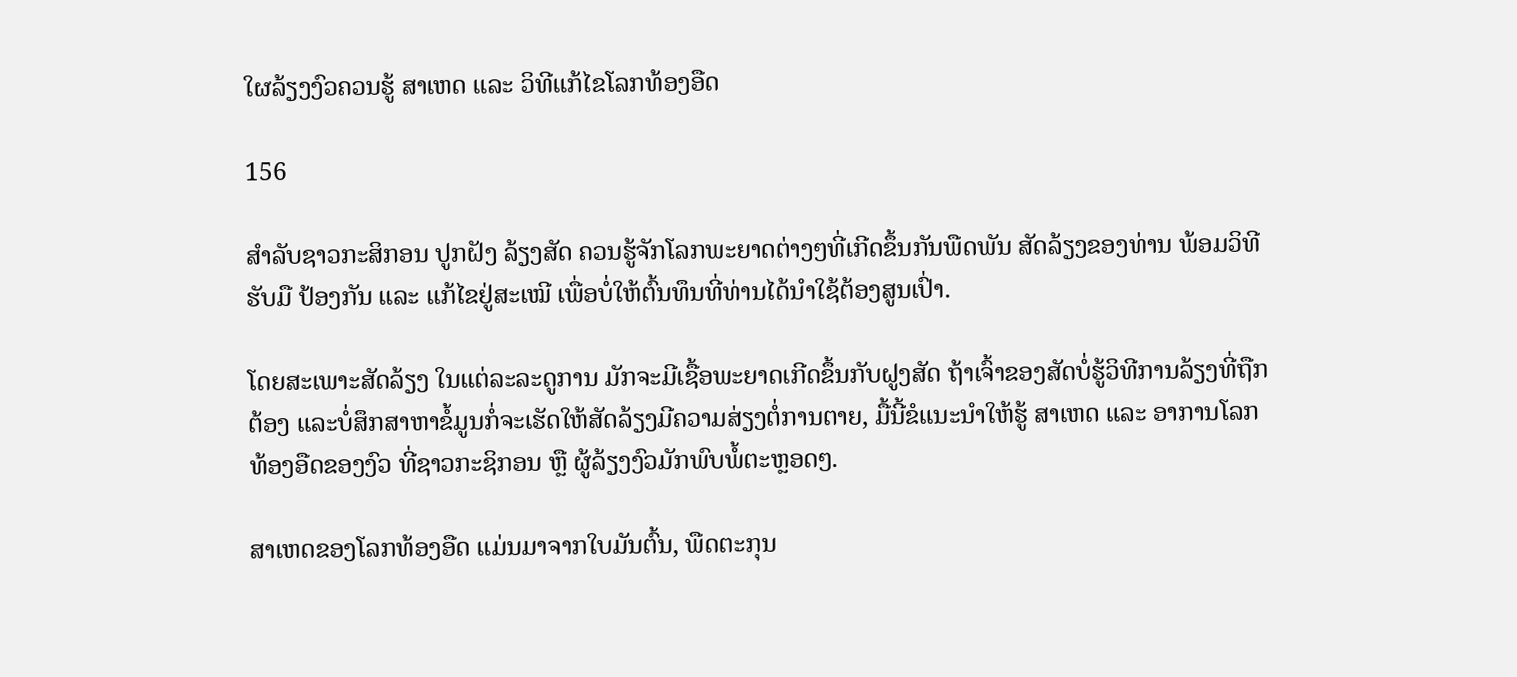ໃຜລ້ຽງງົວຄວນຮູ້ ສາເຫດ ແລະ ວິທີແກ້ໄຂໂລກທ້ອງອືດ

156

ສໍາລັບຊາວກະສິກອນ ປູກຝັງ ລ້ຽງສັດ ຄວນຮູ້ຈັກໂລກພະຍາດຕ່າງໆທີ່ເກີດຂຶ້ນກັນພືດພັນ ສັດລ້ຽງຂອງທ່ານ ພ້ອມວິທີຮັບມື ປ້ອງກັນ ແລະ ແກ້ໄຂຢູ່ສະເໝີ ເພື່ອບໍ່ໃຫ້ຕົ້ນທຶນທີ່ທ່ານໄດ້ນຳໃຊ້ຕ້ອງສູນເປົ່າ.

ໂດຍສະເພາະສັດລ້ຽງ ໃນແຕ່ລະລະດູການ ມັກຈະມີເຊື້ອພະຍາດເກີດຂຶ້ນກັບຝູງສັດ ຖ້າເຈົ້າຂອງສັດບໍ່ຮູ້ວິທີການລ້ຽງທີ່ຖືກຕ້ອງ ແລະບໍ່ສຶກສາຫາຂໍ້ມູນກໍ່ຈະເຮັດໃຫ້ສັດລ້ຽງມີຄວາມສ່ຽງຕໍ່ການຕາຍ, ມື້ນີ້ຂໍແນະນໍາໃຫ້ຮູ້ ສາເຫດ ແລະ ອາການໂລກທ້ອງອືດຂອງງົວ ທີ່ຊາວກະຊິກອນ ຫຼື ຜູ້ລ້ຽງງົວມັກພົບພໍ້ຕະຫຼອດໆ.

ສາເຫດຂອງໂລກທ້ອງອືດ ແມ່ນມາຈາກໃບມັນຕົ້ນ, ພືດຕະກຸນ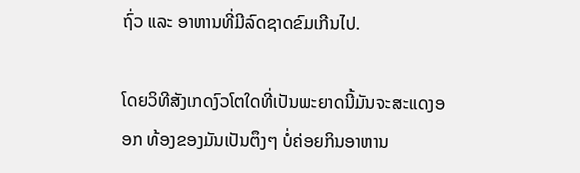ຖົ່ວ ແລະ ອາຫານທີ່ມີລົດຊາດຂົມເກີນໄປ.

ໂດຍວິທີສັງເກດງົວໂຕໃດທີ່ເປັນພະຍາດນີ້ມັນຈະສະແດງອອກ ທ້ອງຂອງມັນເປັນຕຶງໆ ບໍ່ຄ່ອຍກິນອາຫານ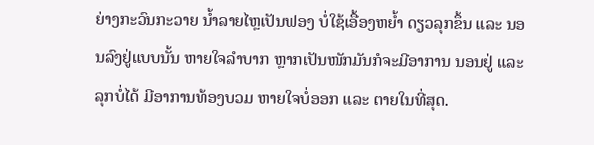ຍ່າງກະວົນກະວາຍ ນໍ້າລາຍໄຫຼເປັນຟອງ ບໍ່ໃຊ້ເອື້ອງຫຍໍ້າ ດຽວລຸກຂຶ້ນ ແລະ ນອນລົງຢູ່ແບບນັ້ນ ຫາຍໃຈລໍາບາກ ຫຼາກເປັນໜັກມັນກໍຈະມີອາການ ນອນຢູ່ ແລະ ລຸກບໍ່ໄດ້ ມີອາການທ້ອງບວມ ຫາຍໃຈບໍ່ອອກ ແລະ ຕາຍໃນທີ່ສຸດ.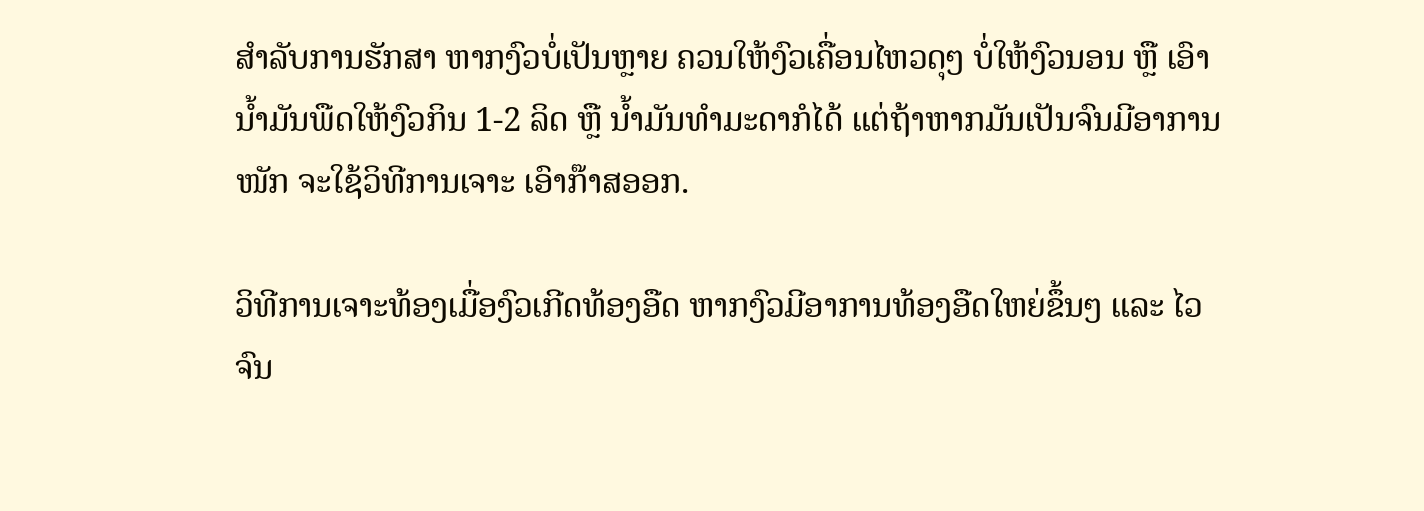ສໍາລັບການຮັກສາ ຫາກງົວບໍ່ເປັນຫຼາຍ ຄວນໃຫ້ງົວເຄື່ອນໄຫວດຸໆ ບໍ່ໃຫ້ງົວນອນ ຫຼື ເອົານໍ້າມັນພືດໃຫ້ງົວກິນ 1-2 ລິດ ຫຼື ນໍ້າມັນທໍາມະດາກໍໄດ້ ແຕ່ຖ້າຫາກມັນເປັນຈົນມີອາການໜັກ ຈະໃຊ້ວິທີການເຈາະ ເອົາກ໊າສອອກ.

ວິທີການເຈາະທ້ອງເມື່ອງົວເກີດທ້ອງອືດ ຫາກງົວມີອາການທ້ອງອືດໃຫຍ່ຂຶ້ນໆ ແລະ ໄວຈົນ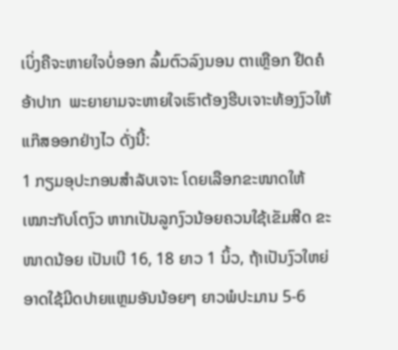ເບິ່ງຄືຈະຫາຍໃຈບໍ່ອອກ ລົ້ມຕົວລົງນອນ ຕາເຫຼືອກ ຢືດຄໍ ອ້າປາກ  ພະຍາຍາມຈະຫາຍໃຈເຮົາຕ້ອງຮີບເຈາະທ້ອງງົວໃຫ້ແກ໊ສອອກຢ່າງໄວ ດັ່ງນີ້:
1 ກຽມອຸປະກອນສໍາລັບເຈາະ ໂດຍເລືອກຂະໜາດໃຫ້ເໝາະກັບໂຕງົວ ຫາກເປັນລູກງົວນ້ອຍຄວນໃຊ້ເຂັມສີດ ຂະໜາດນ້ອຍ ເປັນເບີ 16, 18 ຍາວ 1 ນິ້ວ, ຖ້າເປັນງົວໃຫຍ່ອາດໃຊ້ມີດປາຍແຫຼມອັນນ້ອຍໆ ຍາວພໍປະມານ 5-6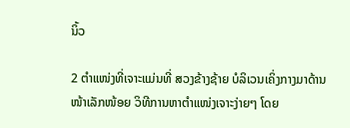ນິ້ວ

2 ຕໍາແໜ່ງທີ່ເຈາະແມ່ນທີ່ ສວງຂ້າງຊ້າຍ ບໍລິເວນເຄິ່ງກາງມາດ້ານໜ້າເລັກໜ້ອຍ ວິທີການຫາຕໍາແໜ່ງເຈາະງ່າຍໆ ໂດຍ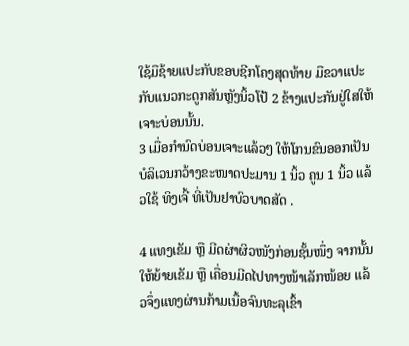ໃຊ້ມືຊ້າຍແປະກັບຂອບຊີກໂຄງສຸດທ້າຍ ມືຂວາແປະກັບແນວກະດູກສັນຫຼັງນິ້ວໂປ້ 2 ຂ້າງແປະກັນຢູ່ໃສໃຫ້ເຈາະບ່ອນນັ້ນ.
3 ເມື່ອກໍານົດບ່ອນເຈາະແລ້ວໆ ໃຫ້ໂກນຂົນອອກເປັນ ບໍລິເວນກວ້າງຂະໜາດປະມານ 1 ນິ້ວ ຄູນ 1 ນິ້ວ ແລ້ວໃຊ້ ທິງເຈີ້ ທີ່ເປັນຢາບົວບາດສັດ .

4 ແທງເຂັມ ຫຼື ມີດຜ່າຜິວໜັງກ່ອນຊັ້ນໜຶ່ງ ຈາກນັ້ນໃຫ້ຍ້າຍເຂັມ ຫຼື ເຄື່ອນມີດໄປທາງໜ້າເລັກໜ້ອຍ ແລ້ວຈຶ່ງແທງຜ່ານກ້າມເນື້ອຈົນທະລຸເຂົ້າ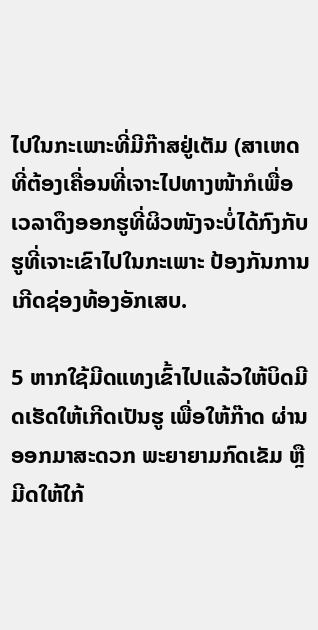ໄປໃນກະເພາະທີ່ມີກ໊າສຢູ່ເຕັມ (ສາເຫດທີ່ຕ້ອງເຄື່ອນທີ່ເຈາະໄປທາງໜ້າກໍເພື່ອເວລາດຶງອອກຮູທີ່ຜິວໜັງຈະບໍ່ໄດ້ກົງກັບຮູທີ່ເຈາະເຂົາໄປໃນກະເພາະ ປ້ອງກັນການເກີດຊ່ອງທ້ອງອັກເສບ.

5 ຫາກໃຊ້ມີດແທງເຂົ້າໄປແລ້ວໃຫ້ບິດມີດເຮັດໃຫ້ເກີດເປັນຮູ ເພື່ອໃຫ້ກ໊າດ ຜ່ານອອກມາສະດວກ ພະຍາຍາມກົດເຂັມ ຫຼື ມີດໃຫ້ໃກ້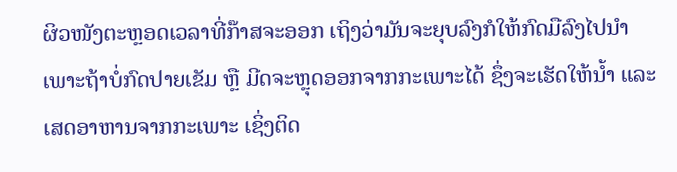ຜິວໜັງຕະຫຼອດເວລາທີ່ກ໊າສຈະອອກ ເຖິງວ່າມັນຈະຍຸບລົງກໍໃຫ້ກົດມືລົງໄປນໍາ ເພາະຖ້າບໍ່ກົດປາຍເຂັມ ຫຼື ມີດຈະຫຼຸດອອກຈາກກະເພາະໄດ້ ຊຶ່ງຈະເຮັດໃຫ້ນໍ້າ ແລະ ເສດອາຫານຈາກກະເພາະ ເຊິ່ງຕິດ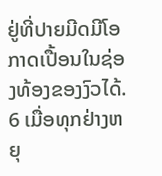ຢູ່ທີ່ປາຍມີດມີໂອກາດເປື້ອນໃນຊ່ອງທ້ອງຂອງງົວໄດ້.
6 ເມື່ອທຸກຢ່າງຫຍຸ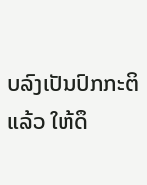ບລົງເປັນປົກກະຕິແລ້ວ ໃຫ້ດຶ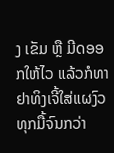ງ ເຂັມ ຫຼື ມີດອອກໃຫ້ໄວ ແລ້ວກໍທາຢາທິງເຈີ້ໃສ່ແຜງົວທຸກມື້ຈົນກວ່າ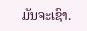ມັນຈະເຊົາ.